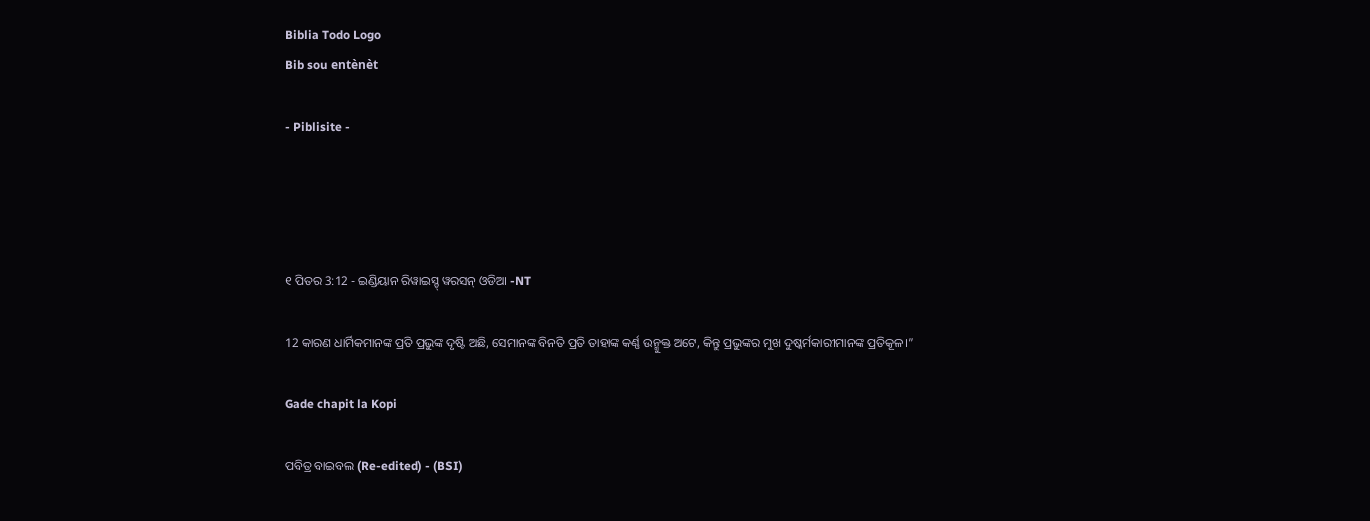Biblia Todo Logo
Bib sou entènèt

- Piblisite -




୧ ପିତର 3:12 - ଇଣ୍ଡିୟାନ ରିୱାଇସ୍ଡ୍ ୱରସନ୍ ଓଡିଆ -NT

12 କାରଣ ଧାର୍ମିକମାନଙ୍କ ପ୍ରତି ପ୍ରଭୁଙ୍କ ଦୃଷ୍ଟି ଅଛି, ସେମାନଙ୍କ ବିନତି ପ୍ରତି ତାହାଙ୍କ କର୍ଣ୍ଣ ଉନ୍ମୁକ୍ତ ଅଟେ, କିନ୍ତୁ ପ୍ରଭୁଙ୍କର ମୁଖ ଦୁଷ୍କର୍ମକାରୀମାନଙ୍କ ପ୍ରତିକୂଳ।”

Gade chapit la Kopi

ପବିତ୍ର ବାଇବଲ (Re-edited) - (BSI)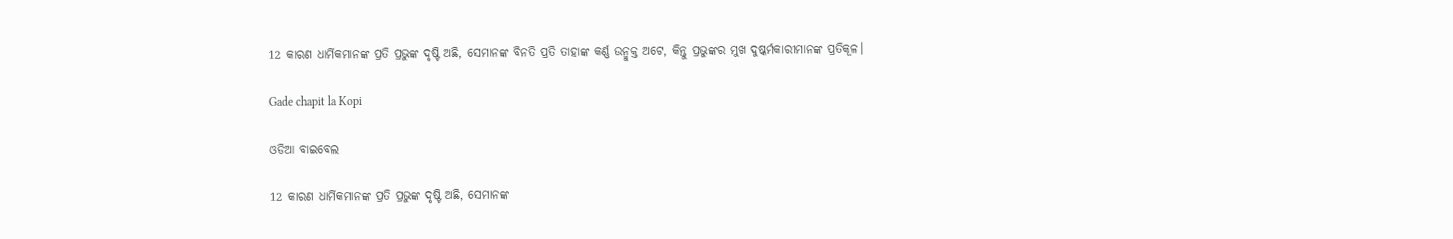12 କାରଣ ଧାର୍ମିକମାନଙ୍କ ପ୍ରତି ପ୍ରଭୁଙ୍କ ଦୃଷ୍ଟି ଅଛି, ସେମାନଙ୍କ ବିନତି ପ୍ରତି ତାହାଙ୍କ କର୍ଣ୍ଣ ଉନ୍ମୁକ୍ତ ଅଟେ, କିନ୍ତୁ ପ୍ରଭୁଙ୍କର ମୁଖ ଦୁଷ୍କର୍ମକାରୀମାନଙ୍କ ପ୍ରତିକୂଳ।

Gade chapit la Kopi

ଓଡିଆ ବାଇବେଲ

12 କାରଣ ଧାର୍ମିକମାନଙ୍କ ପ୍ରତି ପ୍ରଭୁଙ୍କ ଦୃଷ୍ଟି ଅଛି, ସେମାନଙ୍କ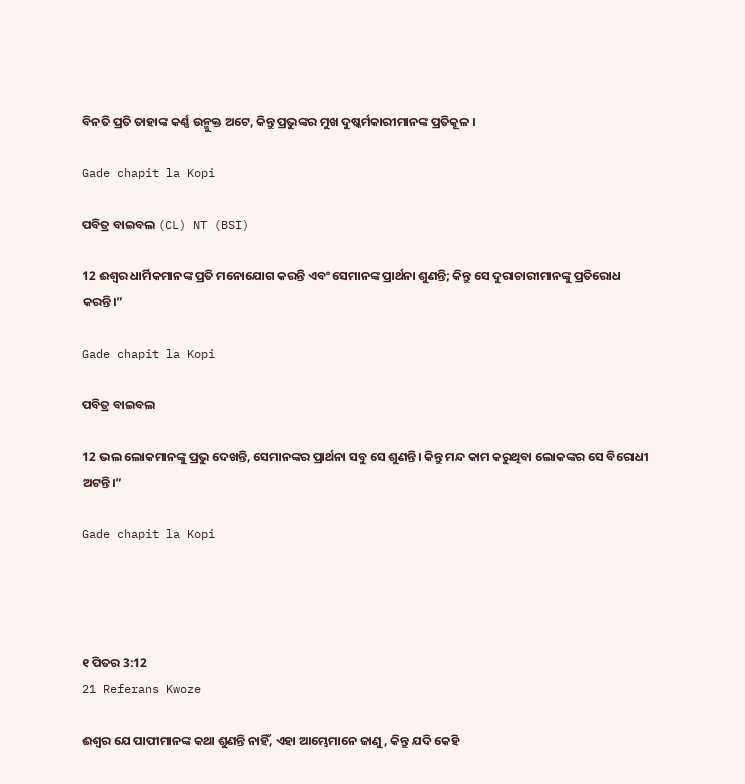ବିନତି ପ୍ରତି ତାହାଙ୍କ କର୍ଣ୍ଣ ଉନ୍ମୁକ୍ତ ଅଟେ, କିନ୍ତୁ ପ୍ରଭୁଙ୍କର ମୁଖ ଦୁଷ୍କର୍ମକାରୀମାନଙ୍କ ପ୍ରତିକୂଳ ।

Gade chapit la Kopi

ପବିତ୍ର ବାଇବଲ (CL) NT (BSI)

12 ଈଶ୍ୱର ଧାର୍ମିକମାନଙ୍କ ପ୍ରତି ମନୋଯୋଗ କରନ୍ତି ଏବଂ ସେମାନଙ୍କ ପ୍ରାର୍ଥନା ଶୁଣନ୍ତି; କିନ୍ତୁ ସେ ଦୁରାଚାରୀମାନଙ୍କୁ ପ୍ରତିରୋଧ କରନ୍ତି।”

Gade chapit la Kopi

ପବିତ୍ର ବାଇବଲ

12 ଭଲ ଲୋକମାନଙ୍କୁ ପ୍ରଭୁ ଦେଖନ୍ତି, ସେମାନଙ୍କର ପ୍ରାର୍ଥନା ସବୁ ସେ ଶୁଣନ୍ତି। କିନ୍ତୁ ମନ୍ଦ କାମ କରୁଥିବା ଲୋକଙ୍କର ସେ ବିରୋଧୀ ଅଟନ୍ତି।”

Gade chapit la Kopi




୧ ପିତର 3:12
21 Referans Kwoze

ଈଶ୍ବର ଯେ ପାପୀମାନଙ୍କ କଥା ଶୁଣନ୍ତି ନାହିଁ, ଏହା ଆମ୍ଭେମାନେ ଜାଣୁ, କିନ୍ତୁ ଯଦି କେହି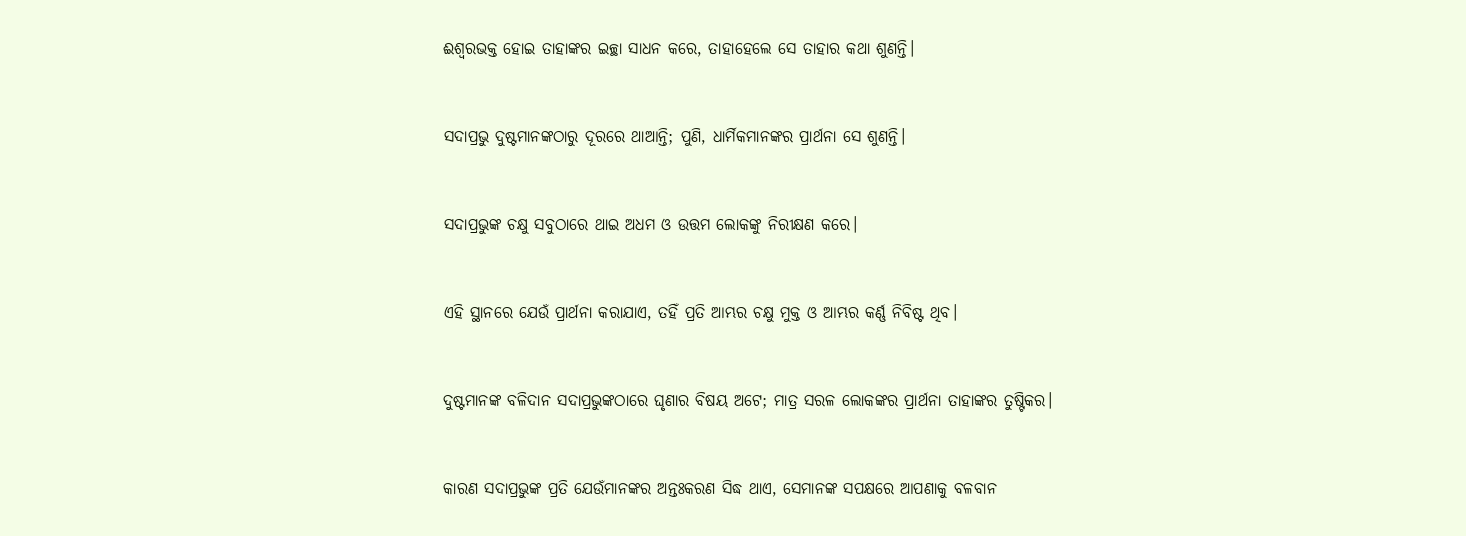ଈଶ୍ବରଭକ୍ତ ହୋଇ ତାହାଙ୍କର ଇଚ୍ଛା ସାଧନ କରେ, ତାହାହେଲେ ସେ ତାହାର କଥା ଶୁଣନ୍ତି।


ସଦାପ୍ରଭୁ ଦୁଷ୍ଟମାନଙ୍କଠାରୁ ଦୂରରେ ଥାଆନ୍ତି; ପୁଣି, ଧାର୍ମିକମାନଙ୍କର ପ୍ରାର୍ଥନା ସେ ଶୁଣନ୍ତି।


ସଦାପ୍ରଭୁଙ୍କ ଚକ୍ଷୁ ସବୁଠାରେ ଥାଇ ଅଧମ ଓ ଉତ୍ତମ ଲୋକଙ୍କୁ ନିରୀକ୍ଷଣ କରେ।


ଏହି ସ୍ଥାନରେ ଯେଉଁ ପ୍ରାର୍ଥନା କରାଯାଏ, ତହିଁ ପ୍ରତି ଆମ୍ଭର ଚକ୍ଷୁ ମୁକ୍ତ ଓ ଆମ୍ଭର କର୍ଣ୍ଣ ନିବିଷ୍ଟ ଥିବ।


ଦୁଷ୍ଟମାନଙ୍କ ବଳିଦାନ ସଦାପ୍ରଭୁଙ୍କଠାରେ ଘୃଣାର ବିଷୟ ଅଟେ; ମାତ୍ର ସରଳ ଲୋକଙ୍କର ପ୍ରାର୍ଥନା ତାହାଙ୍କର ତୁଷ୍ଟିକର।


କାରଣ ସଦାପ୍ରଭୁଙ୍କ ପ୍ରତି ଯେଉଁମାନଙ୍କର ଅନ୍ତଃକରଣ ସିଦ୍ଧ ଥାଏ, ସେମାନଙ୍କ ସପକ୍ଷରେ ଆପଣାକୁ ବଳବାନ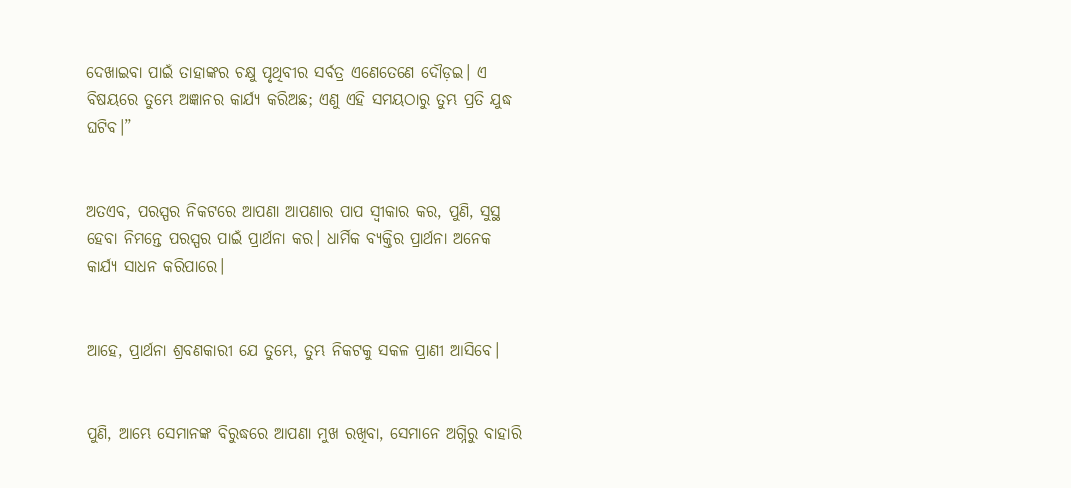ଦେଖାଇବା ପାଇଁ ତାହାଙ୍କର ଚକ୍ଷୁ ପୃଥିବୀର ସର୍ବତ୍ର ଏଣେତେଣେ ଦୌଡ଼ଇ। ଏ ବିଷୟରେ ତୁମ୍ଭେ ଅଜ୍ଞାନର କାର୍ଯ୍ୟ କରିଅଛ; ଏଣୁ ଏହି ସମୟଠାରୁ ତୁମ୍ଭ ପ୍ରତି ଯୁଦ୍ଧ ଘଟିବ।”


ଅତଏବ, ପରସ୍ପର ନିକଟରେ ଆପଣା ଆପଣାର ପାପ ସ୍ୱୀକାର କର, ପୁଣି, ସୁସ୍ଥ ହେବା ନିମନ୍ତେ ପରସ୍ପର ପାଇଁ ପ୍ରାର୍ଥନା କର। ଧାର୍ମିକ ବ୍ୟକ୍ତିର ପ୍ରାର୍ଥନା ଅନେକ କାର୍ଯ୍ୟ ସାଧନ କରିପାରେ।


ଆହେ, ପ୍ରାର୍ଥନା ଶ୍ରବଣକାରୀ ଯେ ତୁମ୍ଭେ, ତୁମ୍ଭ ନିକଟକୁ ସକଳ ପ୍ରାଣୀ ଆସିବେ।


ପୁଣି, ଆମ୍ଭେ ସେମାନଙ୍କ ବିରୁଦ୍ଧରେ ଆପଣା ମୁଖ ରଖିବା, ସେମାନେ ଅଗ୍ନିରୁ ବାହାରି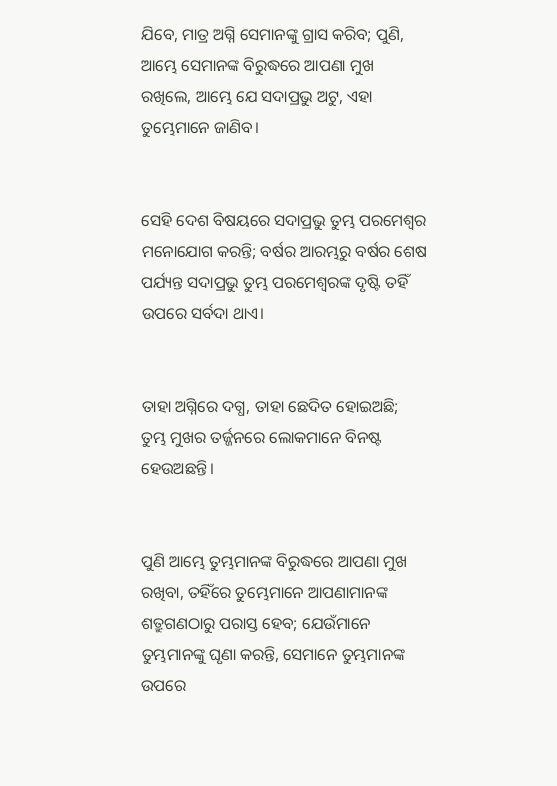ଯିବେ, ମାତ୍ର ଅଗ୍ନି ସେମାନଙ୍କୁ ଗ୍ରାସ କରିବ; ପୁଣି, ଆମ୍ଭେ ସେମାନଙ୍କ ବିରୁଦ୍ଧରେ ଆପଣା ମୁଖ ରଖିଲେ, ଆମ୍ଭେ ଯେ ସଦାପ୍ରଭୁ ଅଟୁ, ଏହା ତୁମ୍ଭେମାନେ ଜାଣିବ।


ସେହି ଦେଶ ବିଷୟରେ ସଦାପ୍ରଭୁ ତୁମ୍ଭ ପରମେଶ୍ୱର ମନୋଯୋଗ କରନ୍ତି; ବର୍ଷର ଆରମ୍ଭରୁ ବର୍ଷର ଶେଷ ପର୍ଯ୍ୟନ୍ତ ସଦାପ୍ରଭୁ ତୁମ୍ଭ ପରମେଶ୍ୱରଙ୍କ ଦୃଷ୍ଟି ତହିଁ ଉପରେ ସର୍ବଦା ଥାଏ।


ତାହା ଅଗ୍ନିରେ ଦଗ୍ଧ, ତାହା ଛେଦିତ ହୋଇଅଛି; ତୁମ୍ଭ ମୁଖର ତର୍ଜ୍ଜନରେ ଲୋକମାନେ ବିନଷ୍ଟ ହେଉଅଛନ୍ତି।


ପୁଣି ଆମ୍ଭେ ତୁମ୍ଭମାନଙ୍କ ବିରୁଦ୍ଧରେ ଆପଣା ମୁଖ ରଖିବା, ତହିଁରେ ତୁମ୍ଭେମାନେ ଆପଣାମାନଙ୍କ ଶତ୍ରୁଗଣଠାରୁ ପରାସ୍ତ ହେବ; ଯେଉଁମାନେ ତୁମ୍ଭମାନଙ୍କୁ ଘୃଣା କରନ୍ତି, ସେମାନେ ତୁମ୍ଭମାନଙ୍କ ଉପରେ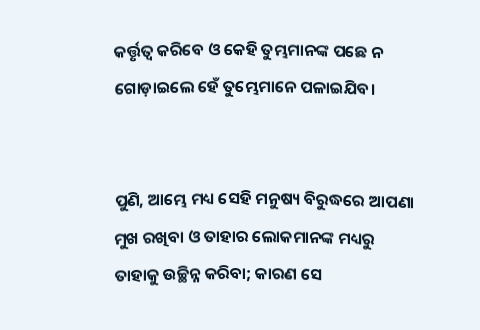କର୍ତ୍ତୃତ୍ୱ କରିବେ ଓ କେହି ତୁମ୍ଭମାନଙ୍କ ପଛେ ନ ଗୋଡ଼ାଇଲେ ହେଁ ତୁମ୍ଭେମାନେ ପଳାଇଯିବ।


ପୁଣି, ଆମ୍ଭେ ମଧ୍ୟ ସେହି ମନୁଷ୍ୟ ବିରୁଦ୍ଧରେ ଆପଣା ମୁଖ ରଖିବା ଓ ତାହାର ଲୋକମାନଙ୍କ ମଧ୍ୟରୁ ତାହାକୁ ଉଚ୍ଛିନ୍ନ କରିବା; କାରଣ ସେ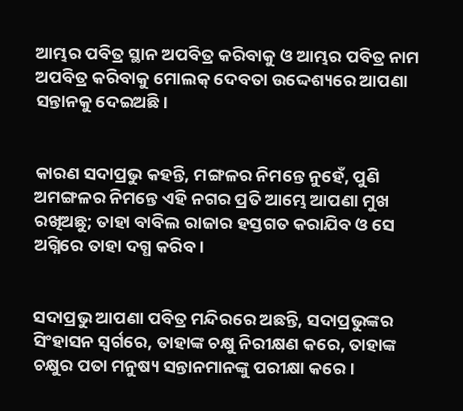ଆମ୍ଭର ପବିତ୍ର ସ୍ଥାନ ଅପବିତ୍ର କରିବାକୁ ଓ ଆମ୍ଭର ପବିତ୍ର ନାମ ଅପବିତ୍ର କରିବାକୁ ମୋଲକ୍‍ ଦେବତା ଉଦ୍ଦେଶ୍ୟରେ ଆପଣା ସନ୍ତାନକୁ ଦେଇଅଛି।


କାରଣ ସଦାପ୍ରଭୁ କହନ୍ତି, ମଙ୍ଗଳର ନିମନ୍ତେ ନୁହେଁ, ପୁଣି ଅମଙ୍ଗଳର ନିମନ୍ତେ ଏହି ନଗର ପ୍ରତି ଆମ୍ଭେ ଆପଣା ମୁଖ ରଖିଅଛୁ; ତାହା ବାବିଲ ରାଜାର ହସ୍ତଗତ କରାଯିବ ଓ ସେ ଅଗ୍ନିରେ ତାହା ଦଗ୍ଧ କରିବ।


ସଦାପ୍ରଭୁ ଆପଣା ପବିତ୍ର ମନ୍ଦିରରେ ଅଛନ୍ତି, ସଦାପ୍ରଭୁଙ୍କର ସିଂହାସନ ସ୍ୱର୍ଗରେ, ତାହାଙ୍କ ଚକ୍ଷୁ ନିରୀକ୍ଷଣ କରେ, ତାହାଙ୍କ ଚକ୍ଷୁର ପତା ମନୁଷ୍ୟ ସନ୍ତାନମାନଙ୍କୁ ପରୀକ୍ଷା କରେ।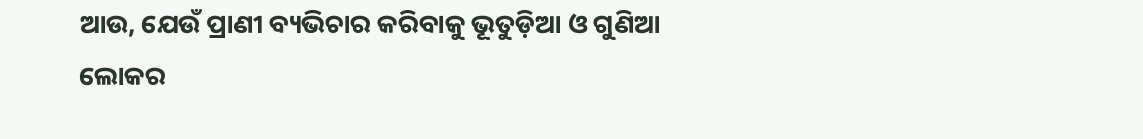ଆଉ, ଯେଉଁ ପ୍ରାଣୀ ବ୍ୟଭିଚାର କରିବାକୁ ଭୂତୁଡ଼ିଆ ଓ ଗୁଣିଆ ଲୋକର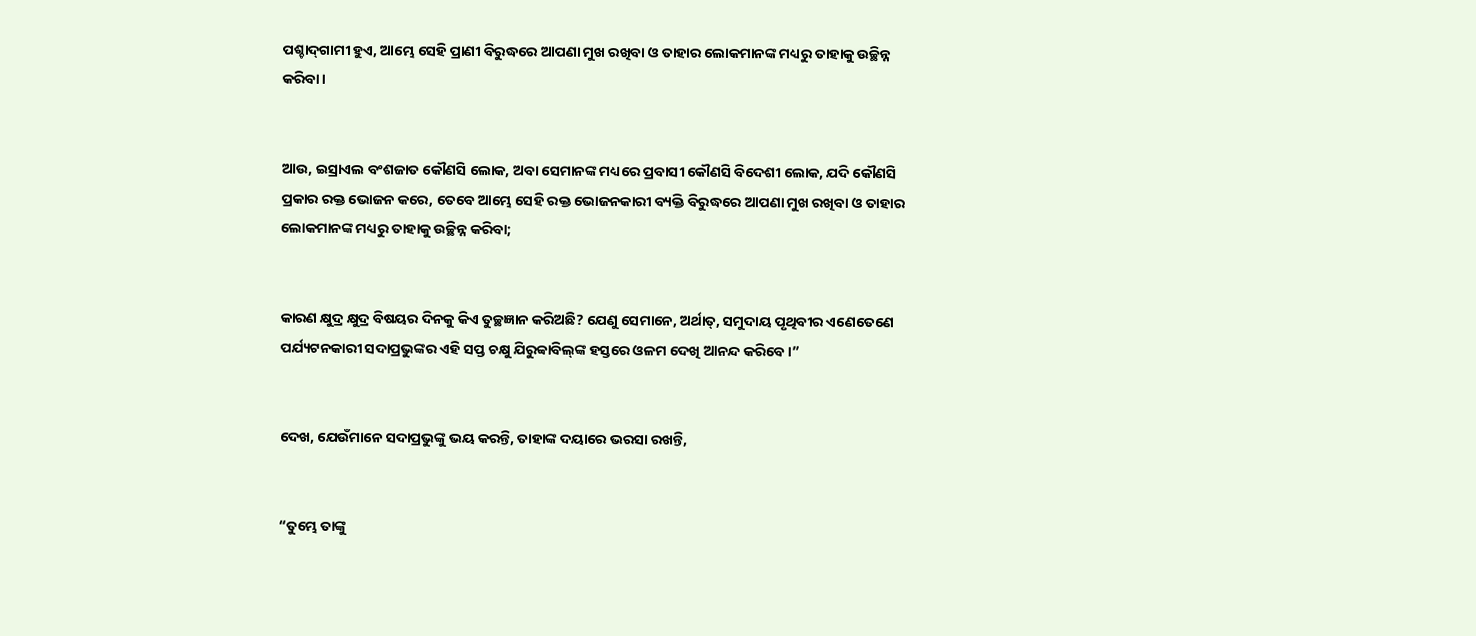ପଶ୍ଚାଦ୍‍ଗାମୀ ହୁଏ, ଆମ୍ଭେ ସେହି ପ୍ରାଣୀ ବିରୁଦ୍ଧରେ ଆପଣା ମୁଖ ରଖିବା ଓ ତାହାର ଲୋକମାନଙ୍କ ମଧ୍ୟରୁ ତାହାକୁ ଉଚ୍ଛିନ୍ନ କରିବା।


ଆଉ, ଇସ୍ରାଏଲ ବଂଶଜାତ କୌଣସି ଲୋକ, ଅବା ସେମାନଙ୍କ ମଧ୍ୟରେ ପ୍ରବାସୀ କୌଣସି ବିଦେଶୀ ଲୋକ, ଯଦି କୌଣସି ପ୍ରକାର ରକ୍ତ ଭୋଜନ କରେ, ତେବେ ଆମ୍ଭେ ସେହି ରକ୍ତ ଭୋଜନକାରୀ ବ୍ୟକ୍ତି ବିରୁଦ୍ଧରେ ଆପଣା ମୁଖ ରଖିବା ଓ ତାହାର ଲୋକମାନଙ୍କ ମଧ୍ୟରୁ ତାହାକୁ ଉଚ୍ଛିନ୍ନ କରିବା;


କାରଣ କ୍ଷୁଦ୍ର କ୍ଷୁଦ୍ର ବିଷୟର ଦିନକୁ କିଏ ତୁଚ୍ଛଜ୍ଞାନ କରିଅଛି? ଯେଣୁ ସେମାନେ, ଅର୍ଥାତ୍‍, ସମୁଦାୟ ପୃଥିବୀର ଏଣେତେଣେ ପର୍ଯ୍ୟଟନକାରୀ ସଦାପ୍ରଭୁଙ୍କର ଏହି ସପ୍ତ ଚକ୍ଷୁ ଯିରୁବ୍ବାବିଲ୍‍ଙ୍କ ହସ୍ତରେ ଓଳମ ଦେଖି ଆନନ୍ଦ କରିବେ।”


ଦେଖ, ଯେଉଁମାନେ ସଦାପ୍ରଭୁଙ୍କୁ ଭୟ କରନ୍ତି, ତାହାଙ୍କ ଦୟାରେ ଭରସା ରଖନ୍ତି,


“ତୁମ୍ଭେ ତାଙ୍କୁ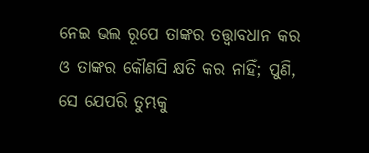ନେଇ ଭଲ ରୂପେ ତାଙ୍କର ତତ୍ତ୍ୱାବଧାନ କର ଓ ତାଙ୍କର କୌଣସି କ୍ଷତି କର ନାହିଁ; ପୁଣି, ସେ ଯେପରି ତୁମ୍ଭକୁ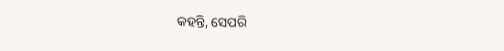କହନ୍ତି, ସେପରି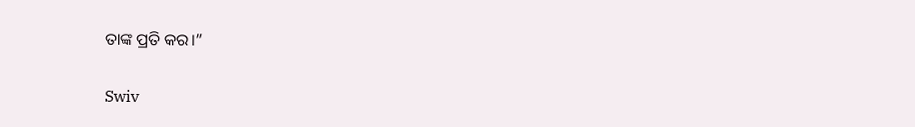ତାଙ୍କ ପ୍ରତି କର।”


Swiv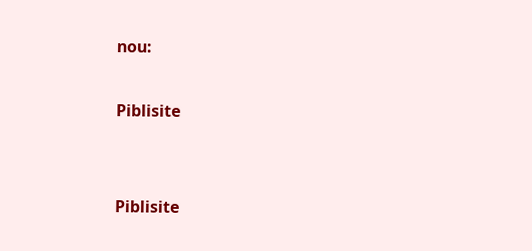nou:

Piblisite


Piblisite